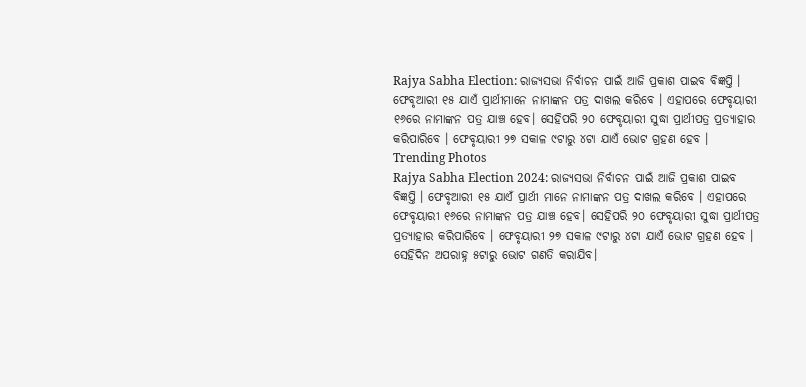Rajya Sabha Election: ରାଜ୍ୟସଭା ନିର୍ବାଚନ ପାଇଁ ଆଜି ପ୍ରକାଶ ପାଇବ ବିଜ୍ଞପ୍ତି । ଫେବୃଆରୀ ୧୫ ଯାଏଁ ପ୍ରାର୍ଥୀମାନେ ନାମାଙ୍କନ ପତ୍ର ଦାଖଲ କରିବେ । ଏହାପରେ ଫେବୃୟାରୀ ୧୬ରେ ନାମାଙ୍କନ ପତ୍ର ଯାଞ୍ଚ ହେବ। ସେହିପରି ୨୦ ଫେବୃୟାରୀ ସୁଦ୍ଧା ପ୍ରାର୍ଥୀପତ୍ର ପ୍ରତ୍ୟାହାର କରିପାରିବେ । ଫେବୃୟାରୀ ୨୭ ସକାଳ ୯ଟାରୁ ୪ଟା ଯାଏଁ ଭୋଟ ଗ୍ରହଣ ହେବ ।
Trending Photos
Rajya Sabha Election 2024: ରାଜ୍ୟସଭା ନିର୍ବାଚନ ପାଇଁ ଆଜି ପ୍ରକାଶ ପାଇବ ବିଜ୍ଞପ୍ତି । ଫେବୃଆରୀ ୧୫ ଯାଏଁ ପ୍ରାର୍ଥୀ ମାନେ ନାମାଙ୍କନ ପତ୍ର ଦାଖଲ କରିବେ । ଏହାପରେ ଫେବୃୟାରୀ ୧୬ରେ ନାମାଙ୍କନ ପତ୍ର ଯାଞ୍ଚ ହେବ। ସେହିପରି ୨୦ ଫେବୃୟାରୀ ସୁଦ୍ଧା ପ୍ରାର୍ଥୀପତ୍ର ପ୍ରତ୍ୟାହାର କରିପାରିବେ । ଫେବୃୟାରୀ ୨୭ ସକାଳ ୯ଟାରୁ ୪ଟା ଯାଏଁ ଭୋଟ ଗ୍ରହଣ ହେବ ।
ସେହିଦିନ ଅପରାହ୍ନ ୫ଟାରୁ ଭୋଟ ଗଣତି କରାଯିବ।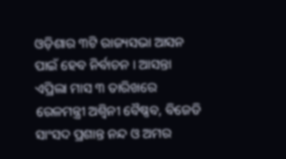ଓଡ଼ିଶାର ୩ଟି ରାଜ୍ୟସଭା ଆସନ ପାଇଁ ହେବ ନିର୍ବାଚନ । ଆସନ୍ତା ଏପ୍ରିଲା ମାସ ୩ ତାରିଖରେ ରେଳମନ୍ତ୍ରୀ ଅଶ୍ୱିନୀ ବୈଷ୍ଣବ, ବିଜେଡି ସାଂସଦ ପ୍ରଶାନ୍ତ ନନ୍ଦ ଓ ଅମର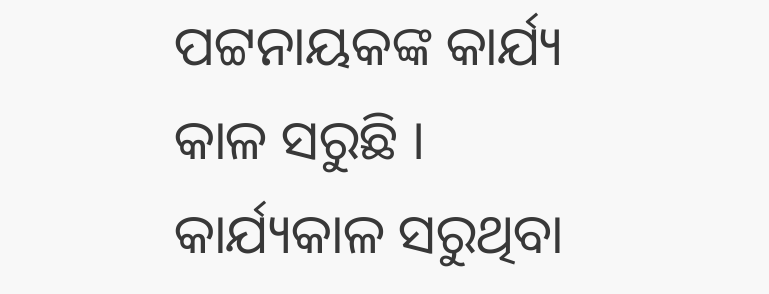ପଟ୍ଟନାୟକଙ୍କ କାର୍ଯ୍ୟ କାଳ ସରୁଛି । କାର୍ଯ୍ୟକାଳ ସରୁଥିବା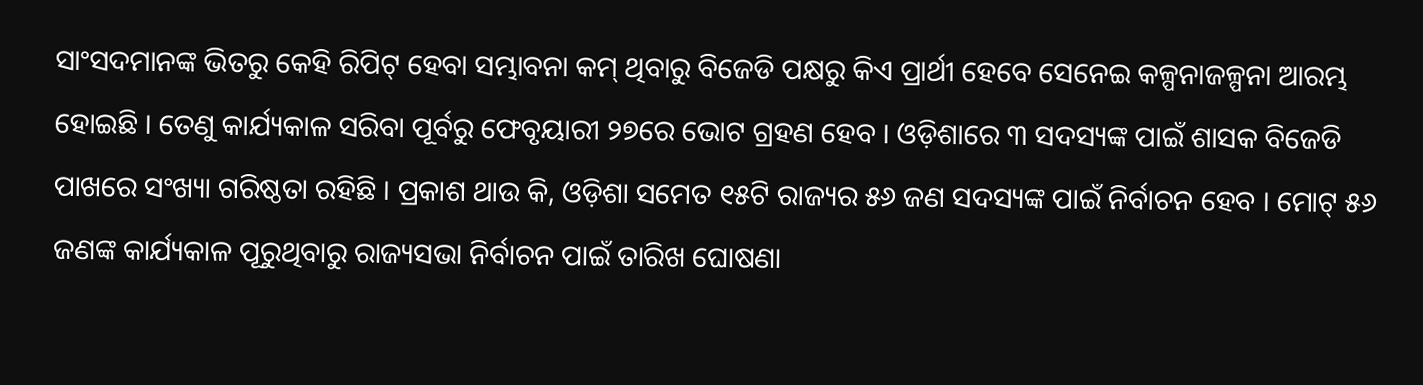ସାଂସଦମାନଙ୍କ ଭିତରୁ କେହି ରିପିଟ୍ ହେବା ସମ୍ଭାବନା କମ୍ ଥିବାରୁ ବିଜେଡି ପକ୍ଷରୁ କିଏ ପ୍ରାର୍ଥୀ ହେବେ ସେନେଇ କଳ୍ପନାଜଳ୍ପନା ଆରମ୍ଭ ହୋଇଛି । ତେଣୁ କାର୍ଯ୍ୟକାଳ ସରିବା ପୂର୍ବରୁ ଫେବୃୟାରୀ ୨୭ରେ ଭୋଟ ଗ୍ରହଣ ହେବ । ଓଡ଼ିଶାରେ ୩ ସଦସ୍ୟଙ୍କ ପାଇଁ ଶାସକ ବିଜେଡି ପାଖରେ ସଂଖ୍ୟା ଗରିଷ୍ଠତା ରହିଛି । ପ୍ରକାଶ ଥାଉ କି, ଓଡ଼ିଶା ସମେତ ୧୫ଟି ରାଜ୍ୟର ୫୬ ଜଣ ସଦସ୍ୟଙ୍କ ପାଇଁ ନିର୍ବାଚନ ହେବ । ମୋଟ୍ ୫୬ ଜଣଙ୍କ କାର୍ଯ୍ୟକାଳ ପୂରୁଥିବାରୁ ରାଜ୍ୟସଭା ନିର୍ବାଚନ ପାଇଁ ତାରିଖ ଘୋଷଣା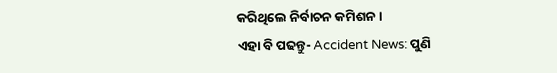କରିଥିଲେ ନିର୍ବାଚନ କମିଶନ ।
ଏହା ବି ପଢନ୍ତୁ- Accident News: ପୁଣି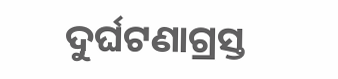ଦୁର୍ଘଟଣାଗ୍ରସ୍ତ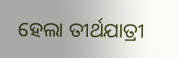ହେଲା ତୀର୍ଥଯାତ୍ରୀ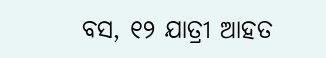ବସ, ୧୨ ଯାତ୍ରୀ ଆହତ